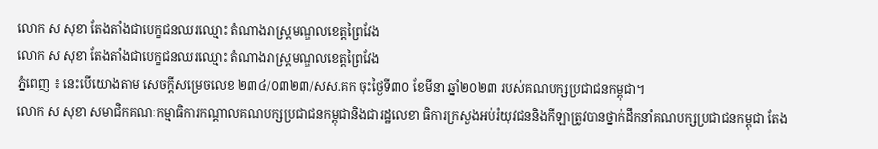លោក ស សុខា តែងតាំងជាបេក្ខជនឈរឈ្មោះ តំណាងរាស្ត្រមណ្ឌលខេត្តព្រៃវែង
លោក ស សុខា តែងតាំងជាបេក្ខជនឈរឈ្មោះ តំណាងរាស្ត្រមណ្ឌលខេត្តព្រៃវែង
ភ្នំពេញ ៖ នេះបើយោងតាម សេចក្តីសម្រេចលេខ ២៣៤/០៣២៣/សស.គក ចុះថ្ងៃទី៣០ ខែមីនា ឆ្នាំ២០២៣ របស់គណបក្សប្រជាជនកម្ពុជា។
លោក ស សុខា សមាជិកគណៈកម្មាធិការកណ្តាលគណបក្សប្រជាជនកម្ពុជានិងជារដ្ឋលេខា ធិការក្រសួងអប់រំយុវជននិងកីឡាត្រូវបានថ្នាក់ដឹកនាំគណបក្សប្រជាជនកម្ពុជា តែង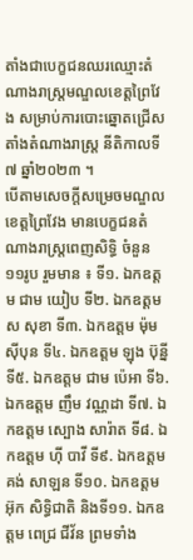តាំងជាបេក្ខជនឈរឈ្មោះតំណាងរាស្ត្រមណ្ឌលខេត្តព្រៃវែង សម្រាប់ការបោះឆ្នោតជ្រើសតាំងតំណាងរាស្ត្រ នីតិកាលទី៧ ឆ្នាំ២០២៣ ។
បើតាមសេចក្តីសម្រេចមណ្ឌលខេត្តព្រៃវែង មានបេក្ខជនតំណាងរាស្ត្រពេញសិទ្ធិ ចំនួន ១១រូប រួមមាន ៖ ទី១. ឯកឧត្តម ជាម យៀប ទី២. ឯកឧត្តម ស សុខា ទី៣. ឯកឧត្តម ម៉ុម ស៊ីបុន ទី៤. ឯកឧត្តម ឡុង ប៊ុន្នី ទី៥. ឯកឧត្តម ជាម ប៉េអា ទី៦. ឯកឧត្តម ញឹម វណ្ណដា ទី៧. ឯកឧត្តម ស្បោង សារ៉ាត ទី៨. ឯកឧត្តម ហ៊ី បាវី ទី៩. ឯកឧត្តម គង់ សាឡន ទី១០. ឯកឧត្តម អ៊ុក សិទ្ធិជាតិ និងទី១១. ឯកឧត្តម ពេជ្រ ជីវ័ន ព្រមទាំង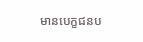មានបេក្ខជនប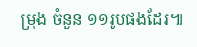ម្រុង ចំនួន ១១រូបផងដែរ៕